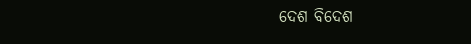ଦେଶ ବିଦେଶ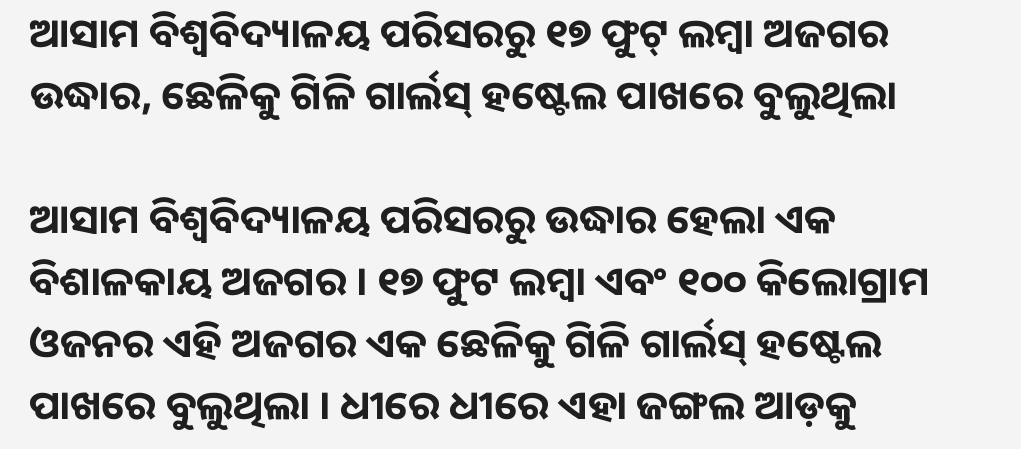ଆସାମ ବିଶ୍ୱବିଦ୍ୟାଳୟ ପରିସରରୁ ୧୭ ଫୁଟ୍ ଲମ୍ବା ଅଜଗର ଉଦ୍ଧାର, ଛେଳିକୁ ଗିଳି ଗାର୍ଲସ୍ ହଷ୍ଟେଲ ପାଖରେ ବୁଲୁଥିଲା

ଆସାମ ବିଶ୍ୱବିଦ୍ୟାଳୟ ପରିସରରୁ ଉଦ୍ଧାର ହେଲା ଏକ ବିଶାଳକାୟ ଅଜଗର । ୧୭ ଫୁଟ ଲମ୍ବା ଏବଂ ୧୦୦ କିଲୋଗ୍ରାମ ଓଜନର ଏହି ଅଜଗର ଏକ ଛେଳିକୁ ଗିଳି ଗାର୍ଲସ୍ ହଷ୍ଟେଲ ପାଖରେ ବୁଲୁଥିଲା । ଧୀରେ ଧୀରେ ଏହା ଜଙ୍ଗଲ ଆଡ଼କୁ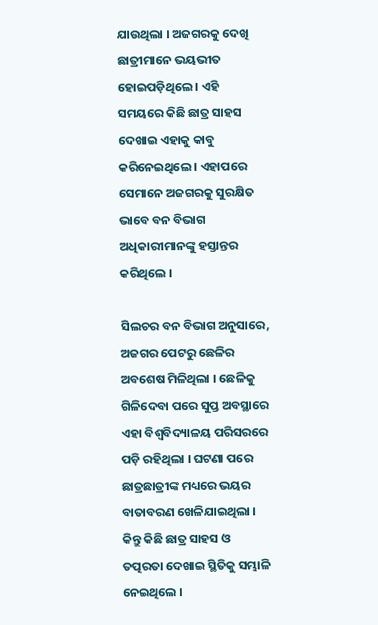ଯାଉଥିଲା । ଅଜଗରକୁ ଦେଖି ଛାତ୍ରୀମାନେ ଭୟଭୀତ ହୋଇପଡ଼ିଥିଲେ । ଏହି ସମୟରେ କିଛି ଛାତ୍ର ସାହସ ଦେଖାଇ ଏହାକୁ କାବୁ କରିନେଇଥିଲେ । ଏହାପରେ ସେମାନେ ଅଜଗରକୁ ସୁରକ୍ଷିତ ଭାବେ ବନ ବିଭାଗ ଅଧିକାରୀମାନଙ୍କୁ ହସ୍ତାନ୍ତର କରିଥିଲେ ।

ସିଲଚର ବନ ବିଭାଗ ଅନୁସାରେ, ଅଜଗର ପେଟରୁ ଛେଳିର ଅବଶେଷ ମିଳିଥିଲା । ଛେଳିକୁ ଗିଳିଦେବା ପରେ ସୁପ୍ତ ଅବସ୍ଥାରେ ଏହା ବିଶ୍ୱବିଦ୍ୟାଳୟ ପରିସରରେ ପଡ଼ି ରହିଥିଲା । ଘଟଣା ପରେ ଛାତ୍ରଛାତ୍ରୀଙ୍କ ମଧ୍ୟରେ ଭୟର ବାତାବରଣ ଖେଳିଯାଇଥିଲା । କିନ୍ତୁ କିଛି ଛାତ୍ର ସାହସ ଓ ତତ୍ପରତା ଦେଖାଇ ସ୍ଥିତିକୁ ସମ୍ଭାଳି ନେଇଥିଲେ ।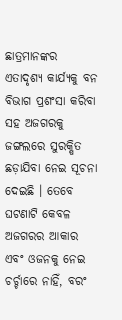ଛାତ୍ରମାନଙ୍କର ଏତାଦୃଶ୍ୟ କାର୍ଯ୍ୟକୁ ବନ ବିଭାଗ ପ୍ରଶଂସା କରିବା ସହ ଅଜଗରକୁ ଜଙ୍ଗଲରେ ସୁରକ୍ଷିତ ଛଡ଼ାଯିବା ନେଇ ସୂଚନା ଦେଇଛି । ତେବେ ଘଟଣାଟି କେବଳ ଅଜଗରର ଆକାର ଏବଂ ଓଜନକୁ ନେଇ ଚର୍ଚ୍ଚାରେ ନାହିଁ, ବରଂ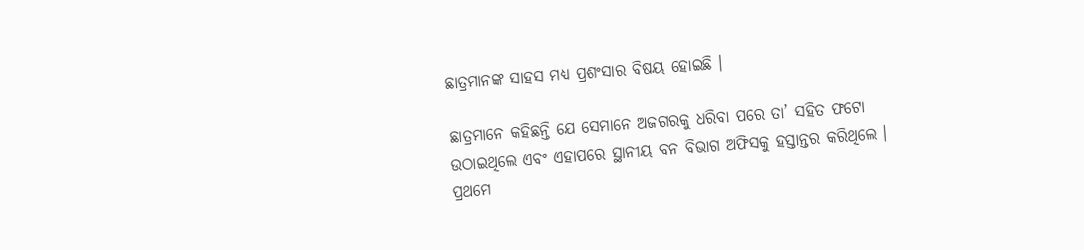ଛାତ୍ରମାନଙ୍କ ସାହସ ମଧ୍ୟ ପ୍ରଶଂସାର ବିଷୟ ହୋଇଛି ।

ଛାତ୍ରମାନେ କହିଛନ୍ତି ଯେ ସେମାନେ ଅଜଗରକୁ ଧରିବା ପରେ ତା’ ସହିତ ଫଟୋ ଉଠାଇଥିଲେ ଏବଂ ଏହାପରେ ସ୍ଥାନୀୟ ବନ ବିଭାଗ ଅଫିସକୁ ହସ୍ତାନ୍ତର କରିଥିଲେ । ପ୍ରଥମେ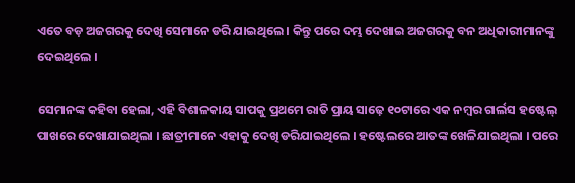ଏତେ ବଡ଼ ଅଜଗରକୁ ଦେଖି ସେମାନେ ଡରି ଯାଇଥିଲେ । କିନ୍ତୁ ପରେ ଦମ୍ଭ ଦେଖାଇ ଅଜଗରକୁ ବନ ଅଧିକାରୀମାନଙ୍କୁ ଦେଇଥିଲେ ।

ସେମାନଙ୍କ କହିବା ହେଲା, ଏହି ବିଶାଳକାୟ ସାପକୁ ପ୍ରଥମେ ରାତି ପ୍ରାୟ ସାଢ଼େ ୧୦ଟାରେ ଏକ ନମ୍ବର ଗାର୍ଲସ ହଷ୍ଟେଲ୍ ପାଖରେ ଦେଖାଯାଇଥିଲା । ଛାତ୍ରୀମାନେ ଏହାକୁ ଦେଖି ଡରିଯାଇଥିଲେ । ହଷ୍ଟେଲରେ ଆତଙ୍କ ଖେଳିଯାଇଥିଲା । ପରେ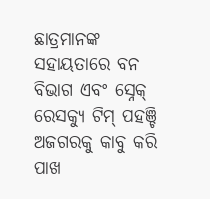ଛାତ୍ରମାନଙ୍କ ସହାୟତାରେ ବନ ବିଭାଗ ଏବଂ ସ୍ନେକ୍ ରେସକ୍ୟୁ ଟିମ୍ ପହଞ୍ଚି ଅଜଗରକୁ କାବୁ କରି ପାଖ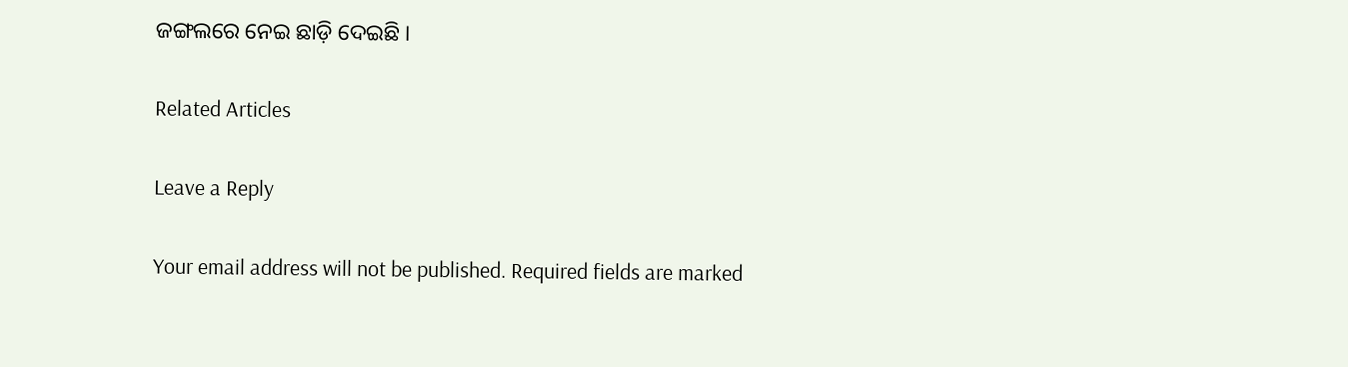ଜଙ୍ଗଲରେ ନେଇ ଛାଡ଼ି ଦେଇଛି ।

Related Articles

Leave a Reply

Your email address will not be published. Required fields are marked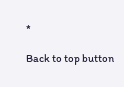*

Back to top button